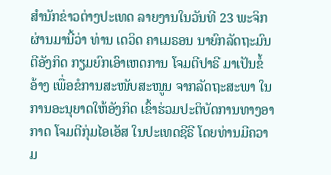ສຳນັກຂ່າວຕ່າງປະເທດ ລາຍງານໃນວັນທີ 23 ພະຈິກຜ່ານມານີ້ວ່າ ທ່ານ ເດວິດ ຄາເມຣອນ ນາຍົກລັດຖະມົນຕີອັງກິດ ກຽມຍົກເອົາເຫດການ ໂຈມຕີປາຣີ ມາເປັນຂໍ້ອ້າງ ເພື່ອຂໍການສະໜັບສະໜູນ ຈາກລັດຖະສະພາ ໃນການອະນຸຍາດໃຫ້ອັງກິດ ເຂົ້າຮ່ວມປະຕິບັດການທາງອາກາດ ໂຈມຕີກຸ່ມໄອເອັສ ໃນປະເທດຊີຣີ ໂດຍທ່ານມີຄວາມ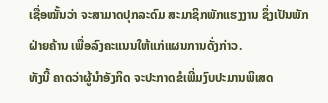ເຊື່ອໝັ້ນວ່າ ຈະສາມາດປຸກລະດົມ ສະມາຊິກພັກແຮງງານ ຊຶ່ງເປັນພັກຝ່າຍຄ້ານ ເພື່ອລົງຄະແນນໃຫ້ແກ່ແຜນການດັ່ງກ່າວ.
ທັງນີ້ ຄາດວ່າຜູ້ນຳອັງກິດ ຈະປະກາດຂໍເພີ່ມງົບປະມານພິເສດ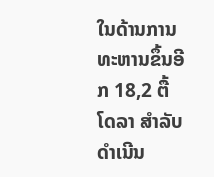ໃນດ້ານການທະຫານຂຶ້ນອີກ 18,2 ຕື້ໂດລາ ສຳລັບດຳເນີນ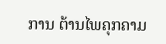ການ ຕ້ານໄພຄຸກຄາມ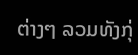ຕ່າງໆ ລວມທັງກຸ່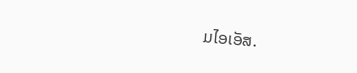ມໄອເອັສ.